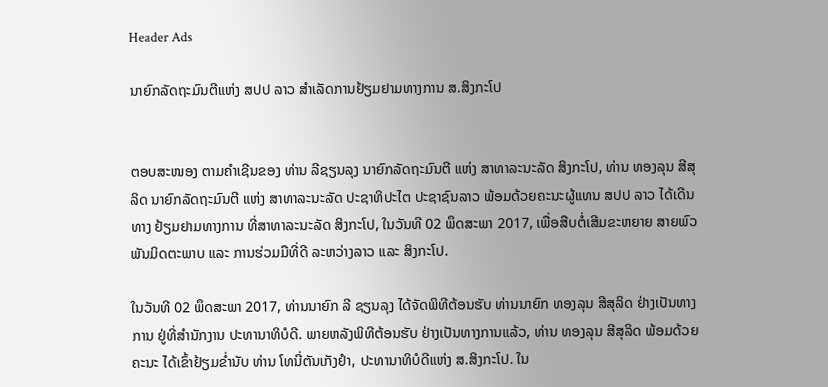Header Ads

ນາຍົກລັດຖະມົນຕີແຫ່ງ ສປປ ລາວ ສຳເລັດການຢ້ຽມຢາມທາງການ ສ.ສິງກະໂປ


ຕອບສະໜອງ ຕາມຄຳເຊີນຂອງ ທ່ານ ລີຊຽນລຸງ ນາຍົກລັດຖະມົນຕີ ແຫ່ງ ສາທາລະນະລັດ ສິງກະໂປ, ທ່ານ ທອງລຸນ ສີສຸລິດ ນາຍົກລັດຖະມົນຕີ ແຫ່ງ ສາທາລະນະລັດ ປະຊາທິປະໄຕ ປະຊາຊົນລາວ ພ້ອມດ້ວຍຄະນະຜູ້ແທນ ສປປ ລາວ ໄດ້ເດີນທາງ ຢ້ຽມຢາມທາງການ ທີ່ສາທາລະນະລັດ ສິງກະໂປ, ໃນວັນທີ 02 ພຶດສະພາ 2017, ເພື່ອສືບຕໍ່ເສີມຂະຫຍາຍ ສາຍພົວພັນມິດຕະພາບ ແລະ ການຮ່ວມມືທີ່ດີ ລະຫວ່າງລາວ ແລະ ສິງກະໂປ.

ໃນວັນທີ 02 ພຶດສະພາ 2017, ທ່ານນາຍົກ ລີ ຊຽນລຸງ ໄດ້ຈັດພິທີຕ້ອນຮັບ ທ່ານນາຍົກ ທອງລຸນ ສີສຸລິດ ຢ່າງເປັນທາງການ ຢູ່ທີ່ສຳນັກງານ ປະທານາທິບໍດີ. ພາຍຫລັງພິທີຕ້ອນຮັບ ຢ່າງເປັນທາງການແລ້ວ, ທ່ານ ທອງລຸນ ສີສຸລິດ ພ້ອມດ້ວຍຄະນະ ໄດ້ເຂົ້າຢ້ຽມຂ່ຳນັບ ທ່ານ ໂທນີ່ຕັນເກັງຢຳ, ປະທານາທິບໍດີແຫ່ງ ສ.ສິງກະໂປ. ໃນ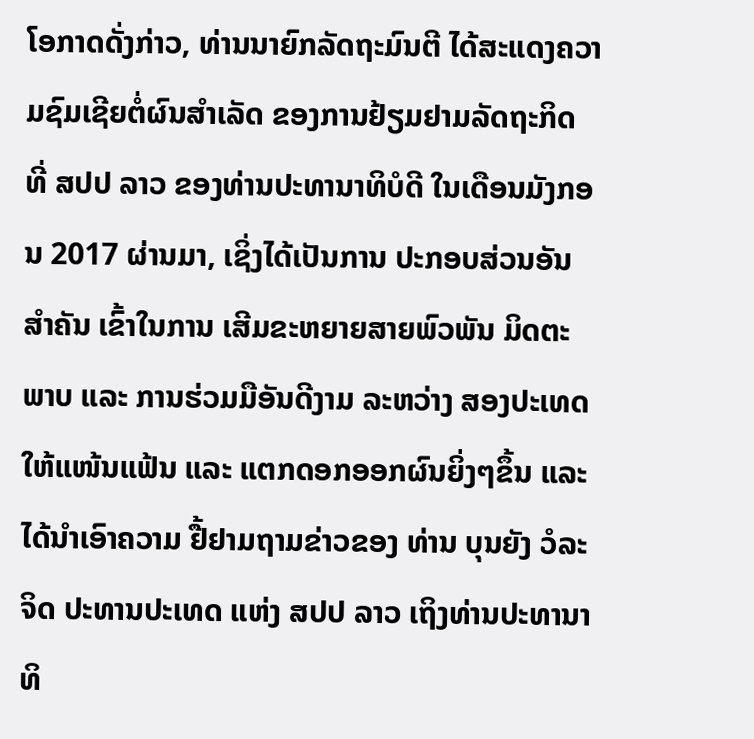ໂອກາດດັ່ງກ່າວ, ທ່ານນາຍົກລັດຖະມົນຕີ ໄດ້ສະແດງຄວາມຊົມເຊີຍຕໍ່ຜົນສຳເລັດ ຂອງການຢ້ຽມຢາມລັດຖະກິດ ທີ່ ສປປ ລາວ ຂອງທ່ານປະທານາທິບໍດີ ໃນເດືອນມັງກອນ 2017 ຜ່ານມາ, ເຊິ່ງໄດ້ເປັນການ ປະກອບສ່ວນອັນສຳຄັນ ເຂົ້າໃນການ ເສີມຂະຫຍາຍສາຍພົວພັນ ມິດຕະພາບ ແລະ ການຮ່ວມມືອັນດີງາມ ລະຫວ່າງ ສອງປະເທດ ໃຫ້ແໜ້ນແຟ້ນ ແລະ ແຕກດອກອອກຜົນຍິ່ງໆຂຶ້ນ ແລະ ໄດ້ນຳເອົາຄວາມ ຢື້ຢາມຖາມຂ່າວຂອງ ທ່ານ ບຸນຍັງ ວໍລະຈິດ ປະທານປະເທດ ແຫ່ງ ສປປ ລາວ ເຖິງທ່ານປະທານາທິ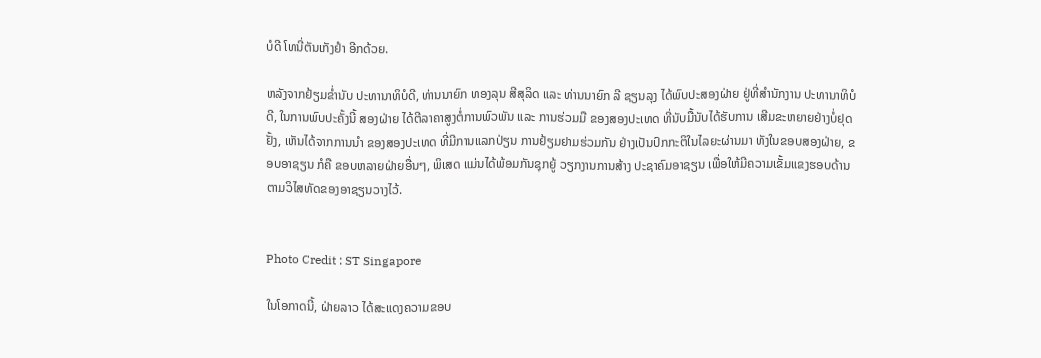ບໍດີ ໂທນີ່ຕັນເກັງຢຳ ອີກດ້ວຍ.

ຫລັງຈາກຢ້ຽມຂ່ຳນັບ ປະທານາທິບໍດີ, ທ່ານນາຍົກ ທອງລຸນ ສີສຸລິດ ແລະ ທ່ານນາຍົກ ລີ ຊຽນລຸງ ໄດ້ພົບປະສອງຝ່າຍ ຢູ່ທີ່ສຳນັກງານ ປະທານາທິບໍດີ, ໃນການພົບປະຄັ້ງນີ້ ສອງຝ່າຍ ໄດ້ຕີລາຄາສູງຕໍ່ການພົວພັນ ແລະ ການຮ່ວມມື ຂອງສອງປະເທດ ທີ່ນັບມື້ນັບໄດ້ຮັບການ ເສີມຂະຫຍາຍຢ່າງບໍ່ຢຸດຢັ້ງ, ເຫັນໄດ້ຈາກການນຳ ຂອງສອງປະເທດ ທີ່ມີການແລກປ່ຽນ ການຢ້ຽມຢາມຮ່ວມກັນ ຢ່າງເປັນປົກກະຕິໃນໄລຍະຜ່ານມາ ທັງໃນຂອບສອງຝ່າຍ, ຂອບອາຊຽນ ກໍຄື ຂອບຫລາຍຝ່າຍອື່ນໆ, ພິເສດ ແມ່ນໄດ້ພ້ອມກັນຊຸກຍູ້ ວຽກງານການສ້າງ ປະຊາຄົມອາຊຽນ ເພື່ອໃຫ້ມີຄວາມເຂັ້ມແຂງຮອບດ້ານ ຕາມວິໄສທັດຂອງອາຊຽນວາງໄວ້.


Photo Credit : ST Singapore

ໃນໂອກາດນີ້, ຝ່າຍລາວ ໄດ້ສະແດງຄວາມຂອບ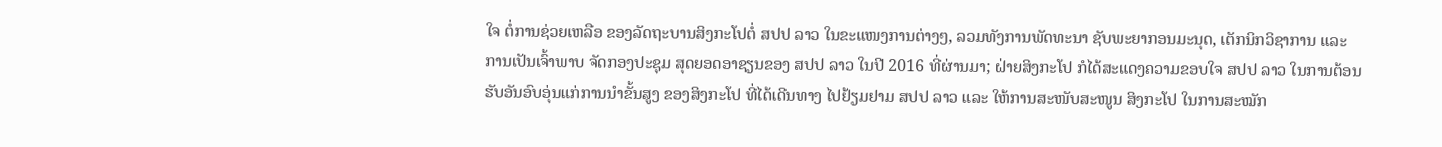ໃຈ ຕໍ່ການຊ່ວຍເຫລືອ ຂອງລັດຖະບານສິງກະໂປຕໍ່ ສປປ ລາວ ໃນຂະແໜງການຕ່າງໆ, ລວມທັງການພັດທະນາ ຊັບພະຍາກອນມະນຸດ, ເຕັກນິກວິຊາການ ແລະ ການເປັນເຈົ້າພາບ ຈັດກອງປະຊຸມ ສຸດຍອດອາຊຽນຂອງ ສປປ ລາວ ໃນປີ 2016 ທີ່ຜ່ານມາ; ຝ່າຍສິງກະໂປ ກໍໄດ້ສະແດງຄວາມຂອບໃຈ ສປປ ລາວ ໃນການຕ້ອນຮັບອັນອົບອຸ່ນແກ່ການນຳຂັ້ນສູງ ຂອງສິງກະໂປ ທີ່ໄດ້ເດີນທາງ ໄປຢ້ຽມຢາມ ສປປ ລາວ ແລະ ໃຫ້ການສະໜັບສະໜູນ ສິງກະໂປ ໃນການສະໝັກ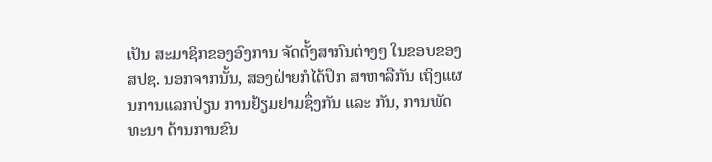ເປັນ ສະມາຊິກຂອງອົງການ ຈັດຕັ້ງສາກົນຕ່າງໆ ໃນຂອບຂອງ ສປຊ. ນອກຈາກນັ້ນ, ສອງຝ່າຍກໍໄດ້ປຶກ ສາຫາລືກັນ ເຖິງແຜນການແລກປ່ຽນ ການຢ້ຽມຢາມຊຶ່ງກັນ ແລະ ກັນ, ການພັດທະນາ ດ້ານການຂົນ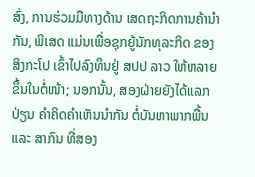ສົ່ງ, ການຮ່ວມມືທາງດ້ານ ເສດຖະກິດການຄ້ານຳກັນ, ພິເສດ ແມ່ນເພື່ອຊຸກຍູ້ນັກທຸລະກິດ ຂອງສິງກະໂປ ເຂົ້າໄປລົງທຶນຢູ່ ສປປ ລາວ ໃຫ້ຫລາຍຂຶ້ນໃນຕໍ່ໜ້າ; ນອກນັ້ນ, ສອງຝ່າຍຍັງໄດ້ແລກປ່ຽນ ຄຳຄິດຄຳເຫັນນຳກັນ ຕໍ່ບັນຫາພາກພື້ນ ແລະ ສາກົນ ທີ່ສອງ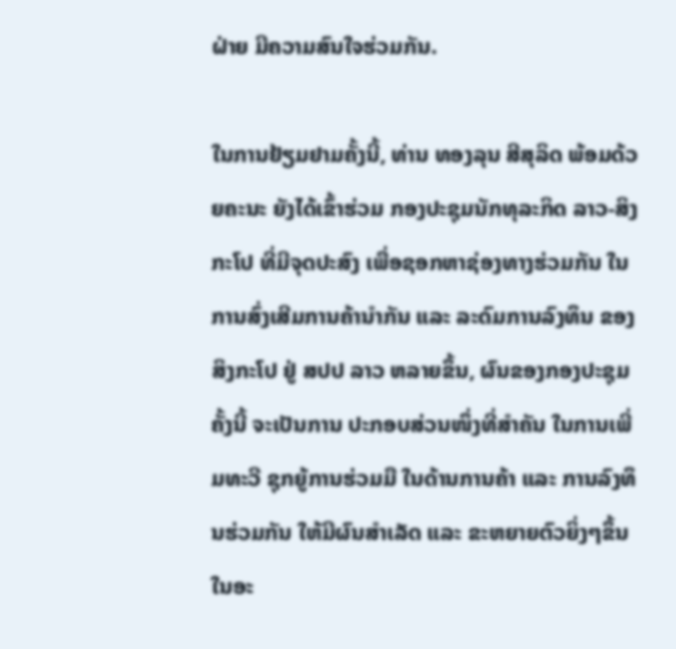ຝ່າຍ ມີຄວາມສົນໃຈຮ່ວມກັນ.

ໃນການຢ້ຽມຢາມຄັ້ງນີ້, ທ່ານ ທອງລຸນ ສີສຸລິດ ພ້ອມດ້ວຍຄະນະ ຍັງໄດ້ເຂົ້າຮ່ວມ ກອງປະຊຸມນັກທຸລະກິດ ລາວ-ສິງກະໂປ ທີ່ມີຈຸດປະສົງ ເພື່ອຊອກຫາຊ່ອງທາງຮ່ວມກັນ ໃນການສົ່ງເສີມການຄ້ານຳກັນ ແລະ ລະດົມການລົງທຶນ ຂອງສິງກະໂປ ຢູ່ ສປປ ລາວ ຫລາຍຂຶ້ນ, ຜົນຂອງກອງປະຊຸມຄັ້ງນີ້ ຈະເປັນການ ປະກອບສ່ວນໜຶ່ງທີ່ສຳຄັນ ໃນການເພີ່ມທະວີ ຊຸກຍູ້ການຮ່ວມມື ໃນດ້ານການຄ້າ ແລະ ການລົງທຶນຮ່ວມກັນ ໃຫ້ມີຜົນສຳເລັດ ແລະ ຂະຫຍາຍຕົວຍິ່ງໆຂຶ້ນ ໃນອະ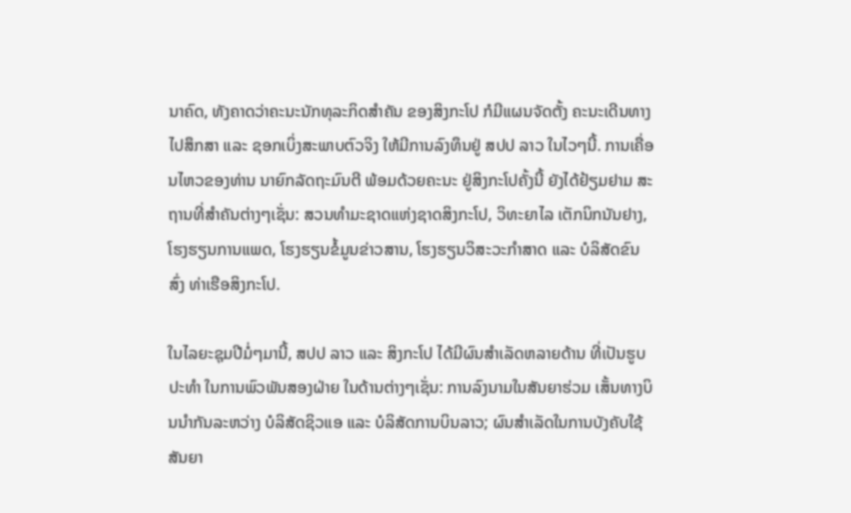ນາຄົດ, ທັງຄາດວ່າຄະນະນັກທຸລະກິດສຳຄັນ ຂອງສິງກະໂປ ກໍມີແຜນຈັດຕັ້ງ ຄະນະເດີນທາງໄປສຶກສາ ແລະ ຊອກເບິ່ງສະພາບຕົວຈິງ ໃຫ້ມີການລົງທຶນຢູ່ ສປປ ລາວ ໃນໄວໆນີ້. ການເຄື່ອນໄຫວຂອງທ່ານ ນາຍົກລັດຖະມົນຕີ ພ້ອມດ້ວຍຄະນະ ຢູ່ສິງກະໂປຄັ້ງນີ້ ຍັງໄດ້ຢ້ຽມຢາມ ສະຖານທີ່ສຳຄັນຕ່າງໆເຊັ່ນ: ສວນທຳມະຊາດແຫ່ງຊາດສິງກະໂປ, ວິທະຍາໄລ ເຕັກນິກນັນຢາງ, ໂຮງຮຽນການແພດ, ໂຮງຮຽນຂໍ້ມູນຂ່າວສານ, ໂຮງຮຽນວິສະວະກຳສາດ ແລະ ບໍລິສັດຂົນສົ່ງ ທ່າເຮືອສິງກະໂປ.

ໃນໄລຍະຊຸມປີມໍ່ໆມານີ້, ສປປ ລາວ ແລະ ສິງກະໂປ ໄດ້ມີຜົນສຳເລັດຫລາຍດ້ານ ທີ່ເປັນຮູບປະທຳ ໃນການພົວພັນສອງຝ່າຍ ໃນດ້ານຕ່າງໆເຊັ່ນ: ການລົງນາມໃນສັນຍາຮ່ວມ ເສັ້ນທາງບິນນຳກັນລະຫວ່າງ ບໍລິສັດຊິວແອ ແລະ ບໍລິສັດການບິນລາວ; ຜົນສຳເລັດໃນການບັງຄັບໃຊ້ ສັນຍາ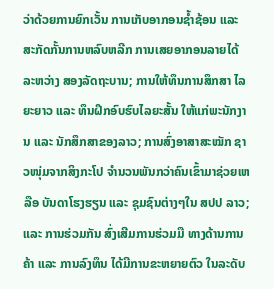ວ່າດ້ວຍການຍົກເວັ້ນ ການເກັບອາກອນຊ້ຳຊ້ອນ ແລະ ສະກັດກັ້ນການຫລົບຫລີກ ການເສຍອາກອນລາຍໄດ້ ລະຫວ່າງ ສອງລັດຖະບານ; ການໃຫ້ທຶນການສຶກສາ ໄລຍະຍາວ ແລະ ທຶນຝຶກອົບຮົບໄລຍະສັ້ນ ໃຫ້ແກ່ພະນັກງານ ແລະ ນັກສຶກສາຂອງລາວ; ການສົ່ງອາສາສະໝັກ ຊາວໜຸ່ມຈາກສິງກະໂປ ຈຳນວນພັນກວ່າຄົນເຂົ້າມາຊ່ວຍເຫລືອ ບັນດາໂຮງຮຽນ ແລະ ຊຸມຊົນຕ່າງໆໃນ ສປປ ລາວ; ແລະ ການຮ່ວມກັນ ສົ່ງເສີມການຮ່ວມມື ທາງດ້ານການຄ້າ ແລະ ການລົງທຶນ ໄດ້ມີການຂະຫຍາຍຕົວ ໃນລະດັບ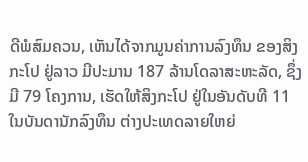ດີພໍສົມຄວນ, ເຫັນໄດ້ຈາກມູນຄ່າການລົງທຶນ ຂອງສິງກະໂປ ຢູ່ລາວ ມີປະມານ 187 ລ້ານໂດລາສະຫະລັດ, ຊຶ່ງມີ 79 ໂຄງການ, ເຮັດໃຫ້ສິງກະໂປ ຢູ່ໃນອັນດັບທີ 11 ໃນບັນດານັກລົງທຶນ ຕ່າງປະເທດລາຍໃຫຍ່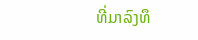ທີ່ມາລົງທຶ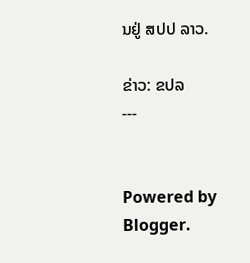ນຢູ່ ສປປ ລາວ.

ຂ່າວ: ຂປລ
---


Powered by Blogger.